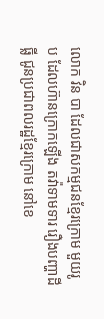លោក វិន បា ដែលជាសកម្មជនខ្មែរក្រោម មួយរូប ដែលហ៊ានក្រោកឡើង តវ៉ាទាមទារ រឿងបញ្ហាដីធ្លី ជូនប្រជាពលរដ្ឋខ្មែរក្រោម នៅខេ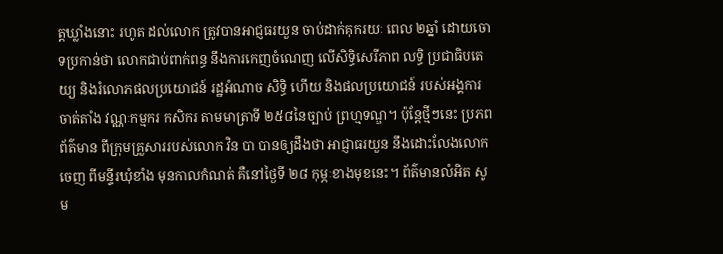ត្តឃ្លាំងនោះ រហូត ដល់លោក ត្រូវបានអាជ្ញធរយួន ចាប់ដាក់គុករយៈ ពេល ២ឆ្នាំ ដោយចោទប្រកាន់ថា លោកជាប់ពាក់ពន្ធ នឹងការកេញចំណេញ លើសិទ្ធិសេរីភាព លទ្ធិ ប្រជាធិបតេយ្យ និងរំលោភផលប្រយោជន៍ រដ្ឋអំណាច សិទ្ធិ ហើយ និងផលប្រយោជន៍ របស់អង្គការចាត់តាំង វណ្ណៈកម្មករ កសិករ តាមមាត្រាទី ២៥៨នៃច្បាប់ ព្រហ្មទណ្ឌ។ ប៉ុន្តែថ្មីៗនេះ ប្រភពព័ត៌មាន ពីក្រុមគ្រួសាររបស់លោក វិន បា បានឲ្យដឹងថា អាជ្ញាធរយួន នឹងដោះលែងលោកចេញ ពីមន្ទីរឃុំខាំង មុនកាលកំណត់ គឺនៅថ្ងៃទី ២៨ កុម្ភៈខាងមុខនេះ។ ព័ត៌មានលំអិត សូម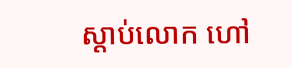ស្តាប់លោក ហៅ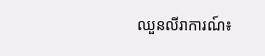ឈួនលីរាការណ៍៖